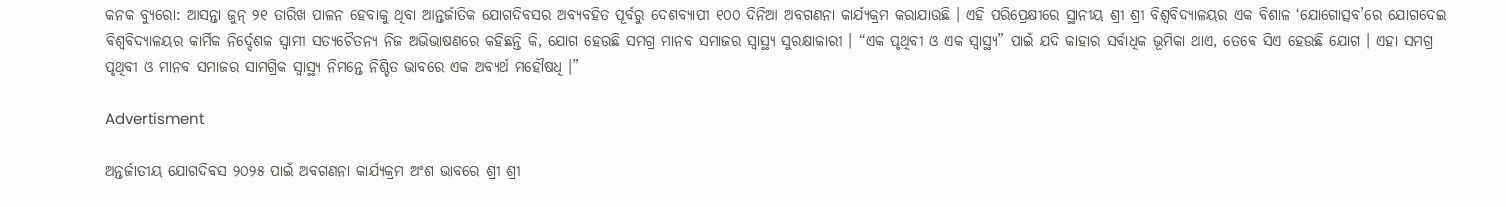କନକ ବ୍ୟୁରୋ: ଆସନ୍ତା ଜୁନ୍ ୨୧ ତାରିଖ ପାଳନ ହେବାକୁ ଥିବା ଆନ୍ତର୍ଜାତିକ ଯୋଗଦିବସର ଅବ୍ୟବହିତ ପୂର୍ବରୁ ଦେଶବ୍ୟାପୀ ୧୦୦ ଦିନିଆ ଅବଗଣନା କାର୍ଯ୍ୟକ୍ରମ କରାଯାଉଛି । ଏହି ପରିପ୍ରେକ୍ଷୀରେ ସ୍ଥାନୀୟ ଶ୍ରୀ ଶ୍ରୀ ବିଶ୍ୱବିଦ୍ୟାଳୟର ଏକ ବିଶାଳ ‘ଯୋଗୋତ୍ସବ’ରେ ଯୋଗଦେଇ ବିଶ୍ୱବିଦ୍ୟାଳୟର କାର୍ମିକ ନିର୍ଦ୍ଦେଶକ ସ୍ୱାମୀ ସତ୍ୟଚୈତନ୍ୟ ନିଜ ଅଭିଭାଷଣରେ କହିଛନ୍ତି କି, ଯୋଗ ହେଉଛି ସମଗ୍ର ମାନବ ସମାଜର ସ୍ୱାସ୍ଥ୍ୟ ସୁରକ୍ଷାକାରୀ । “ଏକ ପୃଥିବୀ ଓ ଏକ ସ୍ୱାସ୍ଥ୍ୟ” ପାଇଁ ଯଦି କାହାର ସର୍ବାଧିକ ଭୂମିକା ଥାଏ, ତେବେ ସିଏ ହେଉଛି ଯୋଗ । ଏହା ସମଗ୍ର ପୃଥିବୀ ଓ ମାନବ ସମାଜର ସାମଗ୍ରିକ ସ୍ୱାସ୍ଥ୍ୟ ନିମନ୍ତେ ନିଶ୍ଚିତ ଭାବରେ ଏକ ଅବ୍ୟର୍ଥ ମହୌଷଧି ।”

Advertisment

ଅନ୍ତର୍ଜାତୀୟ ଯୋଗଦିବସ ୨୦୨୫ ପାଇଁ ଅବଗଣନା କାର୍ଯ୍ୟକ୍ରମ ଅଂଶ ଭାବରେ ଶ୍ରୀ ଶ୍ରୀ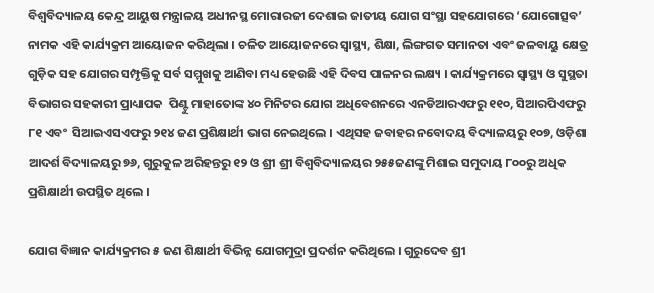ବିଶ୍ୱବିଦ୍ୟାଳୟ କେନ୍ଦ୍ର ଆୟୁଷ ମନ୍ତ୍ରାଳୟ ଅଧୀନସ୍ଥ ମୋରାରଜୀ ଦେଶାଇ ଜାତୀୟ ଯୋଗ ସଂସ୍ଥା ସହଯୋଗରେ ‘ଯୋଗୋତ୍ସବ’ ନାମକ ଏହି କାର୍ଯ୍ୟକ୍ରମ ଆୟୋଜନ କରିଥିଲା । ଚଳିତ ଆୟୋଜନରେ ସ୍ୱାସ୍ଥ୍ୟ, ଶିକ୍ଷା, ଲିଙ୍ଗଗତ ସମାନତା ଏବଂ ଜଳବାୟୁ କ୍ଷେତ୍ର ଗୁଡ଼ିକ ସହ ଯୋଗର ସମ୍ପୃକ୍ତିକୁ ସର୍ବ ସମ୍ମୁଖକୁ ଆଣିବା ମଧ୍ୟ ହେଉଛି ଏହି ଦିବସ ପାଳନର ଲକ୍ଷ୍ୟ । କାର୍ଯ୍ୟକ୍ରମରେ ସ୍ୱାସ୍ଥ୍ୟ ଓ ସୁସ୍ଥତା ବିଭାଗର ସହକାରୀ ପ୍ରାଧ୍ୟାପକ  ପିଣ୍ଟୁ ମାହାତୋଙ୍କ ୪୦ ମିନିଟର ଯୋଗ ଅଧିବେଶନରେ ଏନଡିଆରଏଫରୁ ୧୧୦, ସିଆରପିଏଫରୁ ୮୧ ଏବଂ  ସିଆଇଏସଏଫରୁ ୨୧୪ ଜଣ ପ୍ରଶିକ୍ଷାର୍ଥୀ ଭାଗ ନେଇଥିଲେ । ଏଥିସହ ଜବାହର ନବୋଦୟ ବିଦ୍ୟାଳୟରୁ ୧୦୭, ଓଡ଼ିଶା ଆଦର୍ଶ ବିଦ୍ୟାଳୟରୁ ୭୬, ଗୁରୁକୁଳ ଅରିହନ୍ତରୁ ୧୨ ଓ ଶ୍ରୀ ଶ୍ରୀ ବିଶ୍ୱବିଦ୍ୟାଳୟର ୨୫୫ଜଣଙ୍କୁ ମିଶାଇ ସମୁଦାୟ ୮୦୦ରୁ ଅଧିକ ପ୍ରଶିକ୍ଷାର୍ଥୀ ଉପସ୍ଥିତ ଥିଲେ ।

ଯୋଗ ବିଜ୍ଞାନ କାର୍ଯ୍ୟକ୍ରମର ୫ ଜଣ ଶିକ୍ଷାର୍ଥୀ ବିଭିନ୍ନ ଯୋଗମୁଦ୍ରା ପ୍ରଦର୍ଶନ କରିଥିଲେ । ଗୁରୁଦେବ ଶ୍ରୀ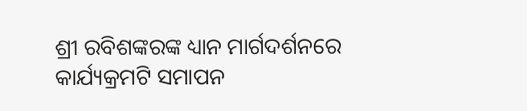ଶ୍ରୀ ରବିଶଙ୍କରଙ୍କ ଧ୍ୟାନ ମାର୍ଗଦର୍ଶନରେ କାର୍ଯ୍ୟକ୍ରମଟି ସମାପନ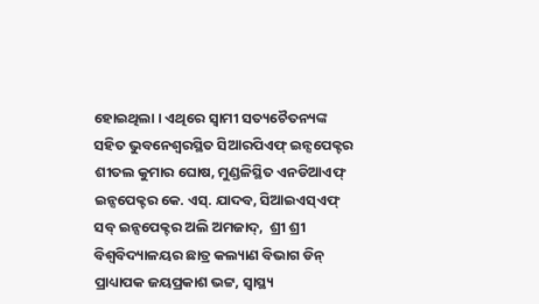ହୋଇଥିଲା । ଏଥିରେ ସ୍ୱାମୀ ସତ୍ୟଚୈତନ୍ୟଙ୍କ ସହିତ ଭୁବନେଶ୍ୱରସ୍ଥିତ ସିଆରପିଏଫ୍ ଇନ୍ସପେକ୍ଟର ଶୀତଲ କୁମାର ଘୋଷ, ମୁଣ୍ଡଳିସ୍ଥିତ ଏନଡିଆଏଫ୍ ଇନ୍ସପେକ୍ଟର କେ. ଏସ୍. ଯାଦବ, ସିଆଇଏସ୍ଏଫ୍ ସବ୍ ଇନ୍ସପେକ୍ଟର ଅଲି ଅମଜାଦ୍,  ଶ୍ରୀ ଶ୍ରୀ ବିଶ୍ୱବିଦ୍ୟାଳୟର ଛାତ୍ର କଲ୍ୟାଣ ବିଭାଗ ଡିନ୍ ପ୍ରାଧ୍ୟାପକ ଜୟପ୍ରକାଶ ଭଟ୍ଟ, ସ୍ୱାସ୍ଥ୍ୟ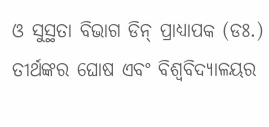ଓ ସୁସ୍ଥତା ବିଭାଗ ଡିନ୍ ପ୍ରାଧ୍ୟାପକ (ଡଃ.) ତୀର୍ଥଙ୍କର ଘୋଷ ଏବଂ ବିଶ୍ୱବିଦ୍ୟାଳୟର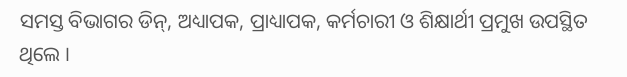ସମସ୍ତ ବିଭାଗର ଡିନ୍, ଅଧ୍ୟାପକ, ପ୍ରାଧ୍ୟାପକ, କର୍ମଚାରୀ ଓ ଶିକ୍ଷାର୍ଥୀ ପ୍ରମୁଖ ଉପସ୍ଥିତ ଥିଲେ ।